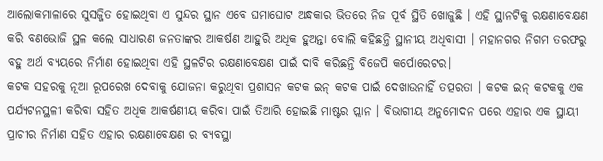ଆଲୋକମାଳାରେ ସୁସଜ୍ଜିତ ହୋଇଥିବା ଏ ସୁନ୍ଦର ସ୍ଥାନ ଏବେ ଘମାଘୋଟ ଅନ୍ଧକାର ଭିତରେ ନିଜ ପୂର୍ବ ସ୍ଥିତି ଖୋଜୁଛି । ଏହି ସ୍ଥାନଟିକୁ ରକ୍ଷଣାବେକ୍ଷଣ କରି ବଣଭୋଜି ସ୍ଥଳ କଲେ ସାଧାରଣ ଜନତାଙ୍କର ଆକର୍ଷଣ ଆହୁରି ଅଧିକ ହୁଅନ୍ତା ବୋଲି କହିଛନ୍ତି ସ୍ଥାନୀୟ ଅଧିବାସୀ । ମହାନଗର ନିଗମ ତରଫରୁ ବହୁ ଅର୍ଥ ବ୍ୟୟରେ ନିର୍ମାଣ ହୋଇଥିବା ଏହି ସ୍ଥଳଟିର ରକ୍ଷଣାବେକ୍ଷଣ ପାଇଁ ଦାବି କରିଛନ୍ତି ବିଜେପି କର୍ପୋରେଟର।
କଟକ ସହରକୁ ନୂଆ ରୂପରେଖ ଦେବାକୁ ଯୋଜନା କରୁଥିବା ପ୍ରଶାସନ କଟକ ଇନ୍ କଟକ ପାଇଁ ଦେଖାଉନାହିଁ ତତ୍ପରତା । କଟକ ଇନ୍ କଟକକୁ ଏକ ପର୍ଯ୍ୟଟନସ୍ଥଳୀ କରିବା ସହିତ ଅଧିକ ଆକର୍ଷଣୀୟ କରିବା ପାଇଁ ତିଆରି ହୋଇଛି ମାଷ୍ଟର ପ୍ଲାନ । ବିଭାଗୀୟ ଅନୁମୋଦନ ପରେ ଏହାର ଏକ ସ୍ଥାୟୀ ପ୍ରାଚୀର ନିର୍ମାଣ ସହିତ ଏହାର ରକ୍ଷଣାବେକ୍ଷଣ ର ବ୍ୟବସ୍ଥା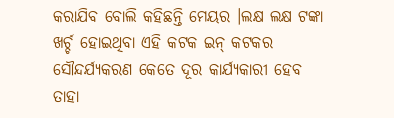କରାଯିବ ବୋଲି କହିଛନ୍ତି ମେୟର ।ଲକ୍ଷ ଲକ୍ଷ ଟଙ୍କା ଖର୍ଚ୍ଚ ହୋଇଥିବା ଏହି କଟକ ଇନ୍ କଟକର ସୌନ୍ଦର୍ଯ୍ୟକରଣ କେତେ ଦୂର କାର୍ଯ୍ୟକାରୀ ହେବ ତାହା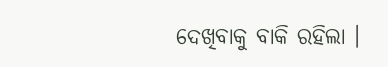ଦେଖିବାକୁ ବାକି ରହିଲା ।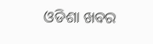ଓଡିଶା ଖବର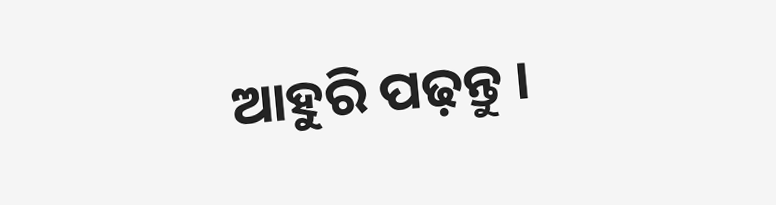ଆହୁରି ପଢ଼ନ୍ତୁ ।